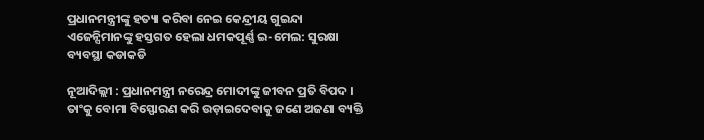ପ୍ରଧାନମନ୍ତ୍ରୀଙ୍କୁ ହତ୍ୟା କରିବା ନେଇ କେନ୍ଦ୍ରୀୟ ଗୁଇନ୍ଦା ଏଜେନ୍ସିମାନଙ୍କୁ ହସ୍ତଗତ ହେଲା ଧମକପୂର୍ଣ୍ଣ ଇ-ମେଲ: ସୁରକ୍ଷା ବ୍ୟବସ୍ଥା କଡାକଡି

ନୂଆଦିଲ୍ଲୀ : ପ୍ରଧାନମନ୍ତ୍ରୀ ନରେନ୍ଦ୍ର ମୋଦୀଙ୍କୁ ଜୀବନ ପ୍ରତି ବିପଦ । ତାଂକୁ ବୋମା ବିସ୍ଫୋରଣ କରି ଉଡ଼ାଇଦେବାକୁ ଜଣେ ଅଜଣା ବ୍ୟକ୍ତି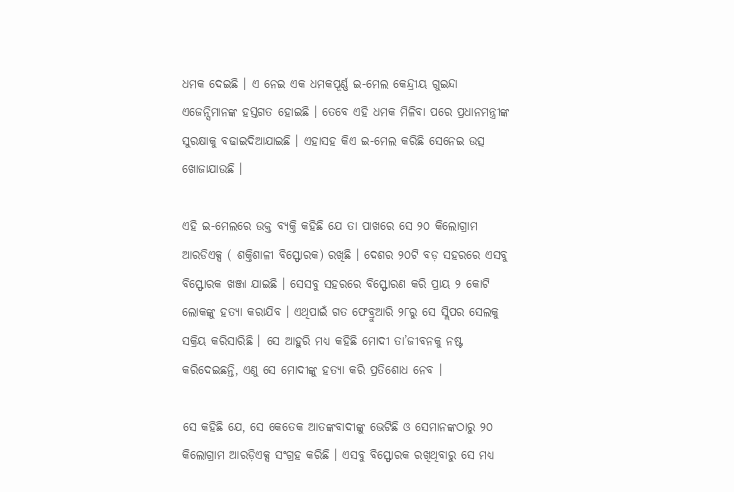ଧମକ ଦେଇଛି । ଏ ନେଇ ଏକ ଧମକପୂର୍ଣ୍ଣ ଇ-ମେଲ କେନ୍ଦ୍ରୀୟ ଗୁଇନ୍ଦା ଏଜେନ୍ସିମାନଙ୍କ ହସ୍ତଗତ ହୋଇଛି । ତେବେ ଏହି ଧମକ ମିଳିବା ପରେ ପ୍ରଧାନମନ୍ତ୍ରୀଙ୍କ ସୁରକ୍ଷାକୁ ବଢାଇଦିଆଯାଇଛି । ଏହାସହ କିଏ ଇ-ମେଲ କରିଛି ସେନେଇ ଉତ୍ସ ଖୋଜାଯାଉଛି ।

ଏହି ଇ-ମେଲରେ ଉକ୍ତ ବ୍ୟକ୍ତି କହିଛି ଯେ ତା ପାଖରେ ସେ ୨୦ କିଲୋଗ୍ରାମ ଆରଡିଏକ୍ସ ( ଶକ୍ତିଶାଳୀ ବିସ୍ଫୋରକ) ରଖିଛି । ଦେଶର ୨୦ଟି ବଡ଼ ସହରରେ ଏସବୁ ବିସ୍ଫୋରକ ଖଞ୍ଜା ଯାଇଛି । ସେସବୁ ସହରରେ ବିସ୍ଫୋରଣ କରି ପ୍ରାୟ ୨ କୋଟି ଲୋକଙ୍କୁ ହତ୍ୟା କରାଯିବ । ଏଥିପାଇଁ ଗତ ଫେବ୍ରୁଆରି ୨୮ରୁ ସେ ସ୍ଲିପର ସେଲକୁ ସକ୍ରିୟ କରିସାରିଛି । ସେ ଆହୁରି ମଧ୍ୟ କହିଛି ମୋଦୀ ତା’ଜୀବନକୁ ନଷ୍ଟ କରିଦେଇଛନ୍ତି, ଏଣୁ ସେ ମୋଦୀଙ୍କୁ ହତ୍ୟା କରି ପ୍ରତିଶୋଧ ନେବ ।

ସେ କହିଛି ଯେ, ସେ କେତେକ ଆତଙ୍କବାଦୀଙ୍କୁ ଭେଟିଛି ଓ ସେମାନଙ୍କଠାରୁ ୨୦ କିଲୋଗ୍ରାମ ଆରଡ଼ିଏକ୍ସ ସଂଗ୍ରହ କରିଛି । ଏସବୁ ବିସ୍ଫୋରକ ରଖିଥିବାରୁ ସେ ମଧ୍ୟ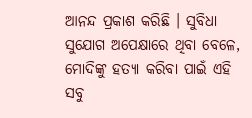ଆନନ୍ଦ ପ୍ରକାଶ କରିଛି । ସୁବିଧା ସୁଯୋଗ ଅପେକ୍ଷାରେ ଥିବା ବେଳେ, ମୋଦିଙ୍କୁ ହତ୍ୟା କରିବା ପାଇଁ ଏହି ସବୁ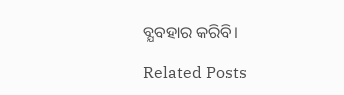ବ୍ଯବହାର କରିବି।

Related Posts